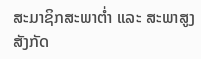ສະມາຊິກສະພາຕໍ່າ ແລະ ສະພາສູງ ສັງກັດ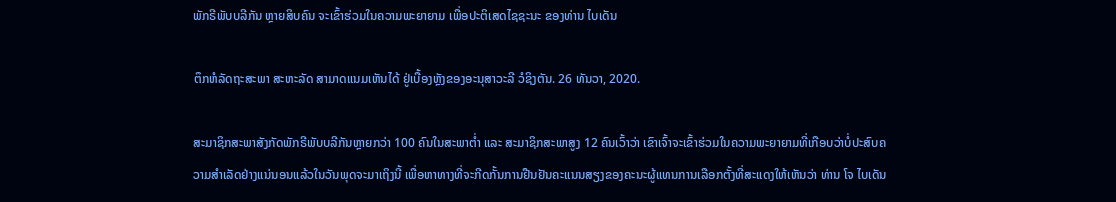ພັກຣີພັບບລີກັນ ຫຼາຍສິບຄົນ ຈະເຂົ້າຮ່ວມໃນຄວາມພະຍາຍາມ ເພື່ອປະຕິເສດໄຊຊະນະ ຂອງທ່ານ ໄບເດັນ

ຕຶກຫໍລັດຖະສະພາ ສະຫະລັດ ສາມາດແນມເຫັນໄດ້ ຢູ່ເບື້ອງຫຼັງຂອງອະນຸສາວະລີ ວໍຊິງຕັນ. 26 ທັນວາ, 2020.

ສະມາຊິກສະພາສັງກັດພັກຣີພັບບລີກັນຫຼາຍກວ່າ 100 ຄົນໃນສະພາຕໍ່າ ແລະ ສະມາຊິກສະພາສູງ 12 ຄົນເວົ້າວ່າ ເຂົາເຈົ້າຈະເຂົ້າຮ່ວມໃນຄວາມພະຍາຍາມທີ່ເກືອບວ່າບໍ່ປະສົບຄວາມສຳເລັດຢ່າງແນ່ນອນແລ້ວໃນວັນພຸດຈະມາເຖິງນີ້ ເພື່ອຫາທາງທີ່ຈະກີດກັ້ນການຢືນຢັນຄະແນນສຽງຂອງຄະນະຜູ້ແທນການເລືອກຕັ້ງທີ່ສະແດງໃຫ້ເຫັນວ່າ ທ່ານ ໂຈ ໄບເດັນ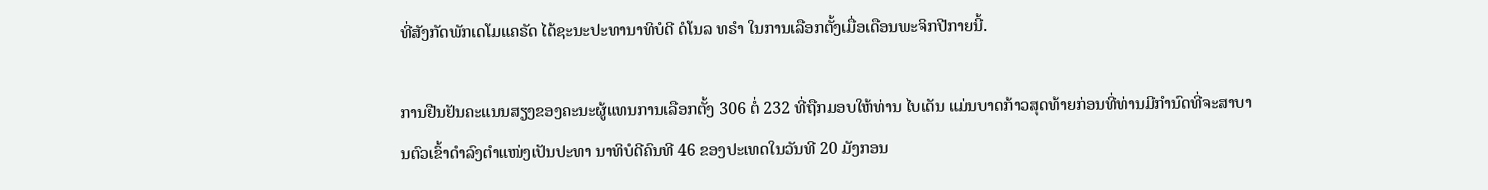ທີ່ສັງກັດພັກເດໂມແຄຣັດ ໄດ້ຊະນະປະທານາທິບໍດີ ດໍໂນລ ທຣຳ ໃນການເລືອກຕັ້ງເມື່ອເດືອນພະຈິກປີກາຍນີ້.

ການຢືນຢັນຄະແນນສຽງຂອງຄະນະຜູ້ແທນການເລືອກຕັ້ງ 306 ຕໍ່ 232 ທີ່ຖືກມອບໃຫ້ທ່ານ ໄບເດັນ ແມ່ນບາດກ້າວສຸດທ້າຍກ່ອນທີ່ທ່ານມີກຳນົດທີ່ຈະສາບານຕົວເຂົ້າດຳລົງຕຳແໜ່ງເປັນປະທາ ນາທິບໍດີຄົນທີ 46 ຂອງປະເທດໃນວັນທີ 20 ມັງກອນ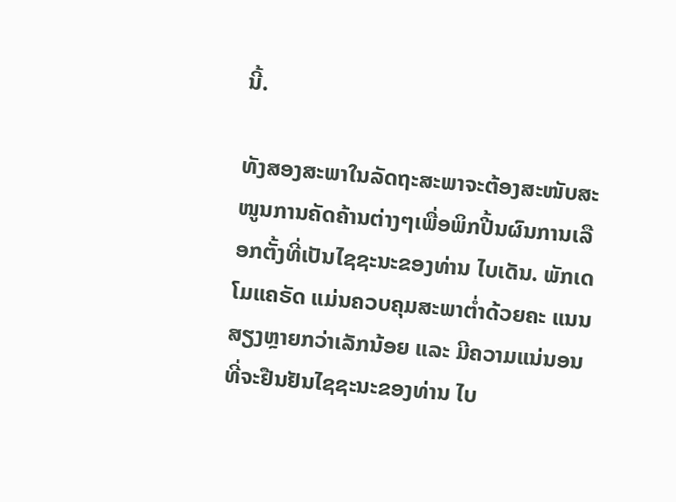ນີ້.

ທັງສອງສະພາໃນລັດຖະສະພາຈະຕ້ອງສະໜັບສະໜູນການຄັດຄ້ານຕ່າງໆເພື່ອພິກປີ້ນຜົນການເລືອກຕັ້ງທີ່ເປັນໄຊຊະນະຂອງທ່ານ ໄບເດັນ. ພັກເດໂມແຄຣັດ ແມ່ນຄວບຄຸມສະພາຕໍ່າດ້ວຍຄະ ແນນສຽງຫຼາຍກວ່າເລັກນ້ອຍ ແລະ ມີຄວາມແນ່ນອນທີ່ຈະຢືນຢັນໄຊຊະນະຂອງທ່ານ ໄບ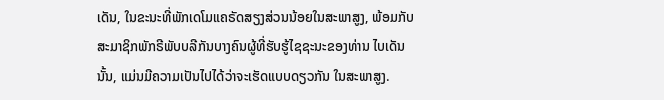ເດັນ, ໃນຂະນະທີ່ພັກເດໂມແຄຣັດສຽງສ່ວນນ້ອຍໃນສະພາສູງ, ພ້ອມກັບສະມາຊິກພັກຣີພັບບລີກັນບາງຄົນຜູ້ທີ່ຮັບຮູ້ໄຊຊະນະຂອງທ່ານ ໄບເດັນ ນັ້ນ, ແມ່ນມີຄວາມເປັນໄປໄດ້ວ່າຈະເຮັດແບບດຽວກັນ ໃນສະພາສູງ.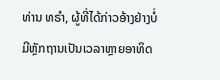ທ່ານ ທຣຳ, ຜູ້ທີ່ໄດ້ກ່າວອ້າງຢ່າງບໍ່ມີຫຼັກຖານເປັນເວລາຫຼາຍອາທິດ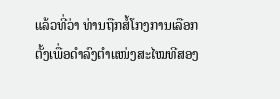ແລ້ວທີ່ວ່າ ທ່ານຖືກສໍ້ໂກງການເລືອກຕັ້ງເພື່ອດຳລົງຕຳແໜ່ງສະໄໝທີສອງ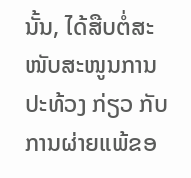ນັ້ນ, ໄດ້ສືບຕໍ່ສະໜັບສະໜູນການປະທ້ວງ ກ່ຽວ ກັບ ການຜ່າຍແພ້ຂອ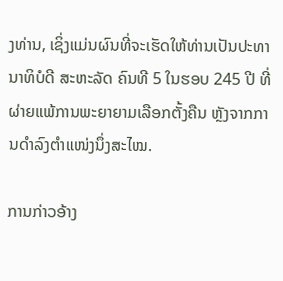ງທ່ານ, ເຊິ່ງແມ່ນຜົນທີ່ຈະເຮັດໃຫ້ທ່ານເປັນປະທານາທິບໍດີ ສະຫະລັດ ຄົນທີ 5 ໃນຮອບ 245 ປີ ທີ່ຜ່າຍແພ້ການພະຍາຍາມເລືອກຕັ້ງຄືນ ຫຼັງຈາກການດຳລົງຕຳແໜ່ງນຶ່ງສະໄໝ.

ການກ່າວອ້າງ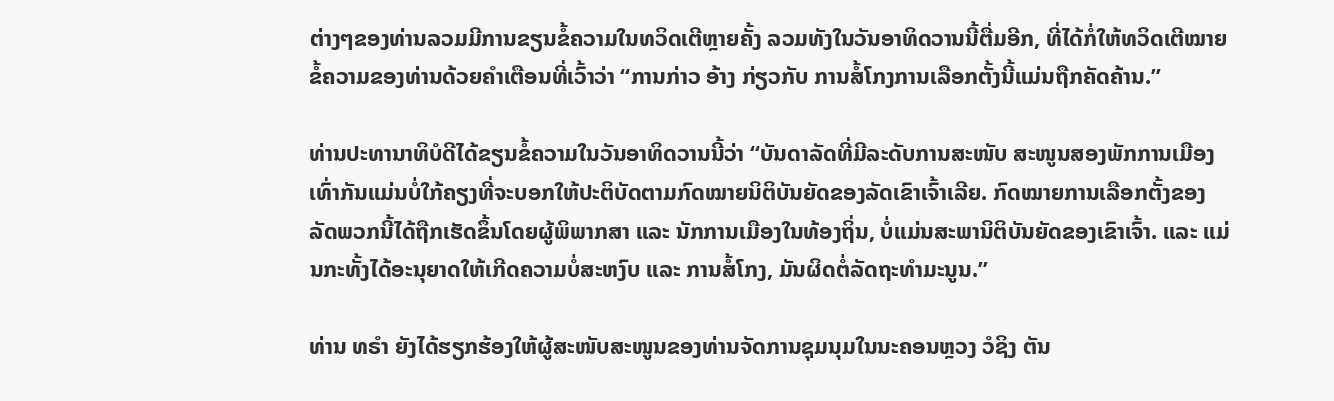ຕ່າງໆຂອງທ່ານລວມມີການຂຽນຂໍ້ຄວາມໃນທວິດເຕີຫຼາຍຄັ້ງ ລວມທັງໃນວັນອາທິດວານນີ້ຕື່ມອີກ, ທີ່ໄດ້ກໍ່ໃຫ້ທວິດເຕີໝາຍຂໍ້ຄວາມຂອງທ່ານດ້ວຍຄຳເຕືອນທີ່ເວົ້າວ່າ “ການກ່າວ ອ້າງ ກ່ຽວກັບ ການສໍ້ໂກງການເລືອກຕັ້ງນີ້ແມ່ນຖືກຄັດຄ້ານ.”

ທ່ານປະທານາທິບໍດີໄດ້ຂຽນຂໍ້ຄວາມໃນວັນອາທິດວານນີ້ວ່າ “ບັນດາລັດທີ່ມີລະດັບການສະໜັບ ສະໜູນສອງພັກການເມືອງເທົ່າກັນແມ່ນບໍ່ໃກ້ຄຽງທີ່ຈະບອກໃຫ້ປະຕິບັດຕາມກົດໝາຍນິຕິບັນຍັດຂອງລັດເຂົາເຈົ້າເລີຍ. ກົດໝາຍການເລືອກຕັ້ງຂອງລັດພວກນີ້ໄດ້ຖືກເຮັດຂຶ້ນໂດຍຜູ້ພິພາກສາ ແລະ ນັກການເມືອງໃນທ້ອງຖິ່ນ, ບໍ່ແມ່ນສະພານິຕິບັນຍັດຂອງເຂົາເຈົ້າ. ແລະ ແມ່ນກະທັ້ງໄດ້ອະນຸຍາດໃຫ້ເກີດຄວາມບໍ່ສະຫງົບ ແລະ ການສໍ້ໂກງ, ມັນຜິດຕໍ່ລັດຖະທຳມະນູນ.”

ທ່ານ ທຣຳ ຍັງໄດ້ຮຽກຮ້ອງໃຫ້ຜູ້ສະໜັບສະໜູນຂອງທ່ານຈັດການຊຸມນຸມໃນນະຄອນຫຼວງ ວໍຊິງ ຕັນ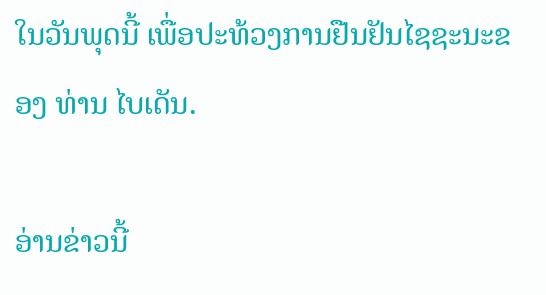ໃນວັນພຸດນີ້ ເພື່ອປະທ້ວງການຢືນຢັນໄຊຊະນະຂອງ ທ່ານ ໄບເດັນ.

ອ່ານຂ່າວນີ້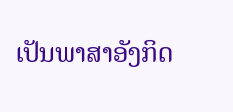ເປັນພາສາອັງກິດ